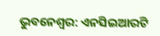ଭୁବନେଶ୍ଵର: ଏନସିଇଆରଟି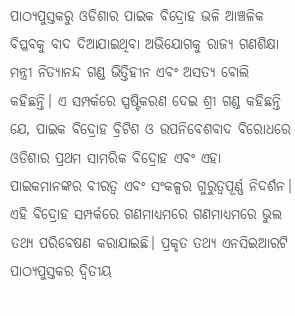ପାଠ୍ୟପୁସ୍ତକରୁ ଓଡିଶାର ପାଇକ ବିଦ୍ରୋହ ଭଳି ଆଞ୍ଚଳିକ ବିପ୍ଳବକୁ ବାଦ ଦିଆଯାଇଥିବା ଅଭିଯୋଗକୁ ରାଜ୍ୟ ଗଣଶିକ୍ଷା ମନ୍ତ୍ରୀ ନିତ୍ୟାନନ୍ଦ ଗଣ୍ଡ ଭିତ୍ତିହୀନ ଏବଂ ଅସତ୍ୟ ବୋଲି କହିଛନ୍ତି। ଏ ସମ୍ପର୍କରେ ସ୍ପଷ୍ଟିକରଣ ଦେଇ ଶ୍ରୀ ଗଣ୍ଡ କହିଛନ୍ତି ଯେ, ପାଇକ ବିଦ୍ରୋହ ବ୍ରିଟିଶ ଓ ଉପନିବେଶବାଦ ବିରୋଧରେ ଓଡିଶାର ପ୍ରଥମ ସାମରିକ ବିଦ୍ରୋହ ଏବଂ ଏହା ପାଇକମାନଙ୍କର ବୀରତ୍ବ ଏବଂ ସଂକଳ୍ପର ଗୁରୁତ୍ବପୂର୍ଣ୍ଣ ନିଦର୍ଶନ।
ଏହି ବିଦ୍ରୋହ ସମ୍ପର୍କରେ ଗଣମାଧ୍ୟମରେ ଗଣମାଧ୍ୟମରେ ଭୁଲ ତଥ୍ୟ ପରିବେଷଣ କରାଯାଇଛି। ପ୍ରକୃତ ତଥ୍ୟ ଏନସିଇଆରଟି ପାଠ୍ୟପୁସ୍ତକର ଦ୍ବିତୀୟ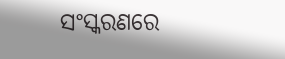ସଂସ୍କରଣରେ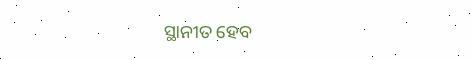ସ୍ଥାନୀତ ହେବ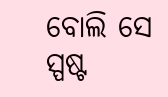ବୋଲି ସେ ସ୍ପଷ୍ଟ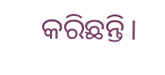କରିଛନ୍ତି।